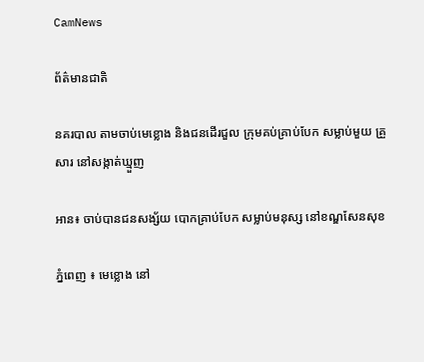CamNews

ព័ត៌មានជាតិ

នគរបាល តាមចាប់មេខ្លោង និងជនដើរជួល ក្រុមគប់គ្រាប់បែក សម្លាប់មួយ គ្រួសារ នៅសង្កាត់ឃ្មួញ

អាន៖ ចាប់បានជនសង្ស័យ បោកគ្រាប់បែក សម្លាប់មនុស្ស នៅខណ្ឌសែនសុខ

ភ្នំពេញ ៖ មេខ្លោង នៅ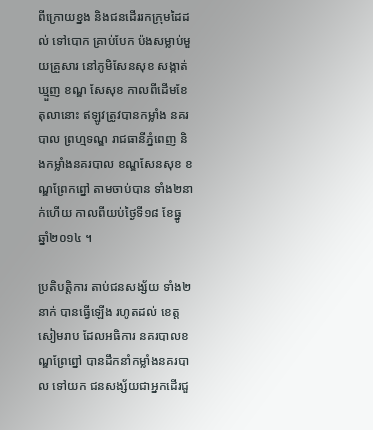ពីក្រោយខ្នង និងជនដើររកក្រុមដៃដល់ ទៅបោក គ្រាប់បែក ប៉ងសម្លាប់មួយគ្រួសារ នៅភូមិសែនសុខ សង្កាត់ឃ្មួញ ខណ្ឌ សែសុខ កាលពីដើមខែតុលានោះ ឥឡូវត្រូវបានកម្លាំង នគរបាល ព្រហ្មទណ្ឌ រាជធានីភ្នំពេញ និងកម្លាំងនគរបាល ខណ្ឌសែនសុខ ខណ្ឌព្រែកព្នៅ តាមចាប់បាន ទាំង២នាក់ហើយ កាលពីយប់ថ្ងៃទី១៨ ខែធ្នូ ឆ្នាំ២០១៤ ។

ប្រតិបត្តិការ តាប់ជនសង្ស័យ ទាំង២នាក់ បានធ្វើឡើង រហូតដល់ ខេត្ត សៀមរាប ដែលអធិការ នគរបាលខណ្ឌព្រែព្នៅ បានដឹកនាំកម្លាំងនគរបាល ទៅយក ជនសង្ស័យជាអ្នកដើរជួ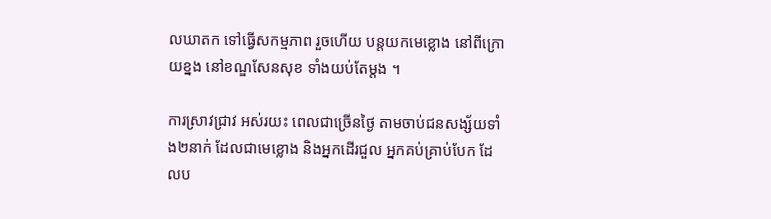លឃាតក ទៅធ្វើសកម្មភាព រួចហើយ បន្តយកមេខ្លោង នៅពីក្រោយខ្នង នៅខណ្ឌសែនសុខ ទាំងយប់តែម្តង ។

ការស្រាវជ្រាវ អស់រយះ ពេលជាច្រើនថ្ងៃ តាមចាប់ជនសង្ស័យទាំង២នាក់ ដែលជាមេខ្លោង និងអ្នកដើរជួល អ្នកគប់គ្រាប់បែក ដែលប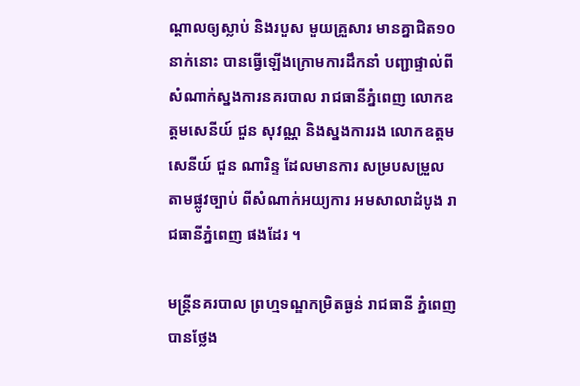ណ្តាលឲ្យស្លាប់ និងរបួស មួយគ្រួសារ មានគ្នាជិត១០នាក់នោះ បានធ្វើឡើងក្រោមការដឹកនាំ បញ្ជាផ្ទាល់ពី សំណាក់ស្នងការនគរបាល រាជធានីភ្នំពេញ លោកឧត្តមសេនីយ៍ ជួន សុវណ្ណ និងស្នងការរង លោកឧត្តមសេនីយ៍ ជួន ណារិន្ទ ដែលមានការ សម្របសម្រួល តាមផ្លូវច្បាប់ ពីសំណាក់អយ្យការ អមសាលាដំបូង រាជធានីភ្នំពេញ ផងដែរ ។

មន្រ្តីនគរបាល ព្រហ្មទណ្ឌកម្រិតធ្ងន់ រាជធានី ភ្នំពេញ បានថ្លែង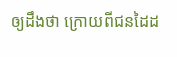ឲ្យដឹងថា ក្រោយពីជនដៃដ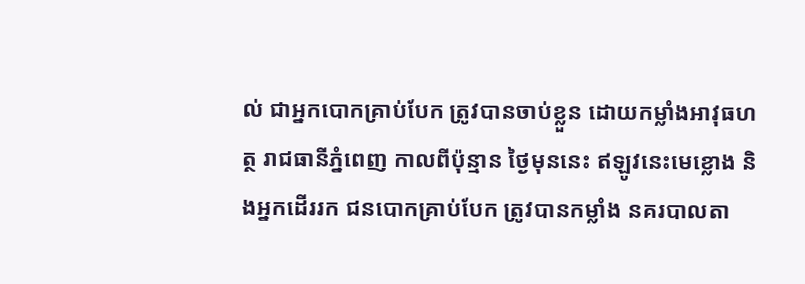ល់ ជាអ្នកបោកគ្រាប់បែក ត្រូវបានចាប់ខ្លួន ដោយកម្លាំងអាវុធហត្ថ រាជធានីភ្នំពេញ កាលពីប៉ុន្មាន ថ្ងៃមុននេះ ឥឡូវនេះមេខ្លោង និងអ្នកដើររក ជនបោកគ្រាប់បែក ត្រូវបានកម្លាំង នគរបាលតា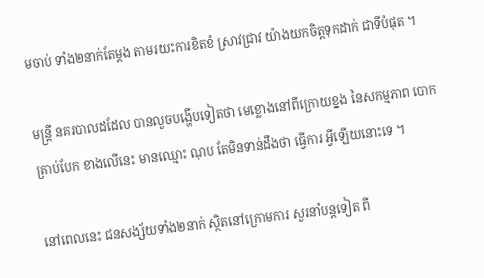មចាប់ ទាំង២នាក់តែម្តង តាមរយះការខិតខំ ស្រាវជ្រាវ យ៉ាងយកចិត្តទុកដាក់ ជាទីបំផុត ។

មន្រ្តី នគរបាលដដែល បានលួចបង្ហើបទៀតថា មេខ្លោងនៅពីក្រោយខ្នង នៃសកម្មភាព បោកគ្រាប់បែក ខាងលើនេះ មានឈ្មោះ ណុប តែមិនទាន់ដឹងថា ធ្វើការ អ្វីឡើយនោះទេ ។

នៅពេលនេះ ជនសង្ស័យទាំង២នាក់ ស្ថិតនៅក្រោមការ សួរនាំបន្តទៀត ពី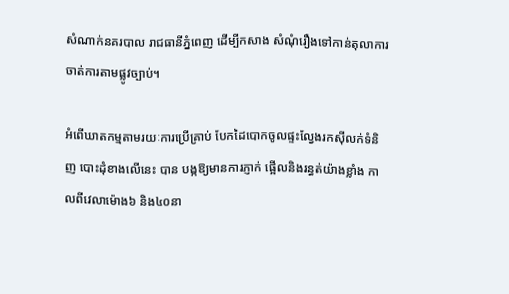សំណាក់នគរបាល រាជធានីភ្នំពេញ ដើម្បីកសាង សំណុំរឿងទៅកាន់តុលាការ ចាត់ការតាមផ្លូវច្បាប់។

អំពើឃាតកម្មតាមរយៈការប្រើគ្រាប់ បែកដៃបោកចូលផ្ទះល្វែងរកស៊ីលក់ទំនិញ បោះដុំខាងលើនេះ បាន បង្កឱ្យមានការភ្ញាក់ ផ្អើលនិងរន្ធត់យ៉ាងខ្លាំង កាលពីវេលាម៉ោង៦ និង៤០នា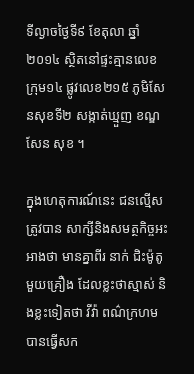ទីល្ងាចថ្ងៃទី៩ ខែតុលា ឆ្នាំ២០១៤ ស្ថិតនៅផ្ទះគ្មានលេខ ក្រុម១៤ ផ្លូវលេខ២១៥ ភូមិសែនសុខទី២ សង្កាត់ឃ្មួញ ខណ្ឌសែន សុខ ។

ក្នុងហេតុការណ៍នេះ ជនល្មើសត្រូវបាន សាក្សីនិងសមត្ថកិច្ចអះអាងថា មានគ្នាពីរ នាក់ ជិះម៉ូតូមួយគ្រឿង ដែលខ្លះថាស្មាស់ និងខ្លះទៀតថា វីវ៉ា ពណ៌ក្រហម បានធ្វើសក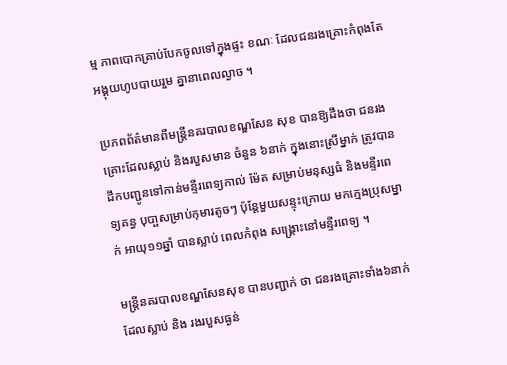ម្ម ភាពបោកគ្រាប់បែកចូលទៅក្នុងផ្ទះ ខណៈ ដែលជនរងគ្រោះកំពុងតែអង្គុយហូបបាយរួម គ្នានាពេលល្ងាច ។

ប្រភពព័ត៌មានពីមន្ដ្រីនគរបាលខណ្ឌសែន សុខ បានឱ្យដឹងថា ជនរងគ្រោះដែលស្លាប់ និងរបួសមាន ចំនួន ៦នាក់ ក្នុងនោះស្រីម្នាក់ ត្រូវបានដឹកបញ្ជូនទៅកាន់មន្ទីរពេទ្យកាល់ ម៉ែត សម្រាប់មនុស្សធំ និងមន្ទីរពេទ្យគន្ធ បុបា្ផសម្រាប់កុមារតូចៗ ប៉ុន្ដែមួយសន្ទុះក្រោយ មកក្មេងប្រុសម្នាក់ អាយុ១១ឆ្នាំ បានស្លាប់ ពេលកំពុង សង្គ្រោះនៅមន្ទីរពេទ្យ ។

មន្ដ្រីនគរបាលខណ្ឌសែនសុខ បានបញ្ជាក់ ថា ជនរងគ្រោះទាំង៦នាក់ ដែលស្លាប់ និង រងរបួសធ្ងន់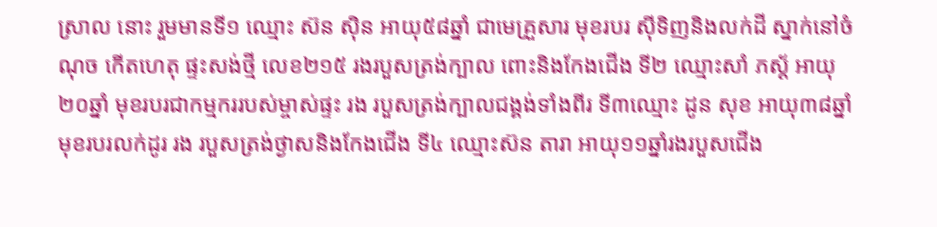ស្រាល នោះ រួមមានទី១ ឈ្មោះ ស៊ន ស៊ិន អាយុ៥៨ឆ្នាំ ជាមេគ្រួសារ មុខរបរ ស៊ីទិញនិងលក់ដី ស្នាក់នៅចំណុច កើតហេតុ ផ្ទះសង់ថ្មី លេខ២១៥ រងរបួសត្រង់ក្បាល ពោះនិងកែងជើង ទី២ ឈ្មោះសាំ ភស្ដ័ អាយុ ២០ឆ្នាំ មុខរបរជាកម្មកររបស់ម្ចាស់ផ្ទះ រង របួសត្រង់ក្បាលជង្គង់ទាំងពីរ ទី៣ឈ្មោះ ដូន សុខ អាយុ៣៨ឆ្នាំ មុខរបរលក់ដូរ រង របួសត្រង់ថ្ងាសនិងកែងជើង ទី៤ ឈ្មោះស៊ន តារា អាយុ១១ឆ្នាំរងរបួសជើង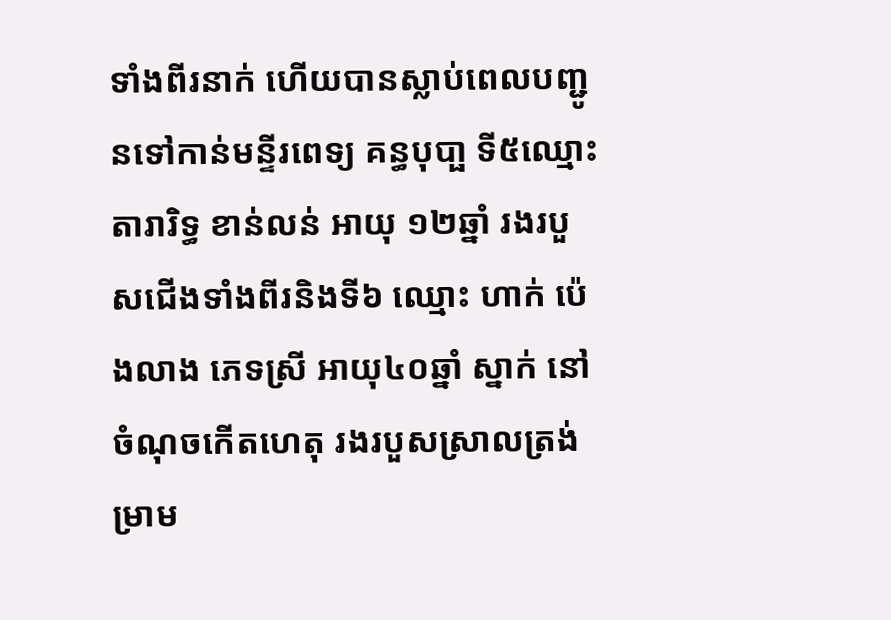ទាំងពីរនាក់ ហើយបានស្លាប់ពេលបញ្ជូនទៅកាន់មន្ទីរពេទ្យ គន្ធបុបា្ផ ទី៥ឈ្មោះតារារិទ្ធ ខាន់លន់ អាយុ ១២ឆ្នាំ រងរបួសជើងទាំងពីរនិងទី៦ ឈ្មោះ ហាក់ ប៉េងលាង ភេទស្រី អាយុ៤០ឆ្នាំ ស្នាក់ នៅចំណុចកើតហេតុ រងរបួសស្រាលត្រង់ ម្រាម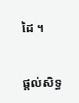ដៃ ។


ផ្ដល់សិទ្ធ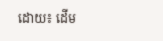ដោយ៖ ដើម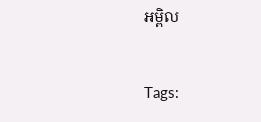អម្ពិល


Tags: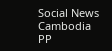Social News Cambodia PP